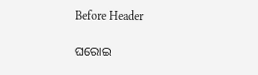Before Header

ଘରୋଇ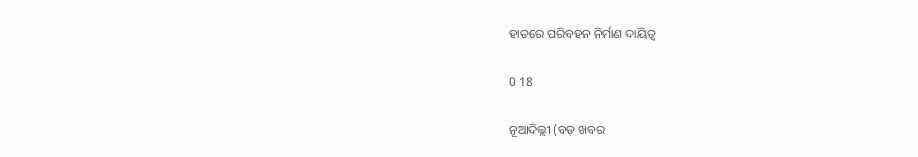ହାତରେ ପରିବହନ ନିର୍ମାଣ ଦାୟିତ୍ୱ

0 18

ନୂଆଦିଲ୍ଲୀ (ବଡ଼ ଖବର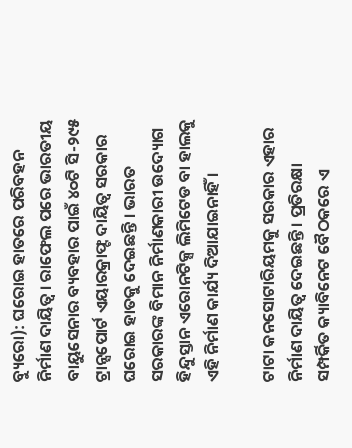ବ୍ୟୁରୋ): ଘରୋଇ ହାତରେ ପରିବହନ ନିର୍ମାଣ ଦାୟିତ୍ୱ । ରାଫେଲ ପରେ ଭାରତୀୟ ବାୟୁସେନାର ବ୍ୟବହାର ପାଇଁ ୪୦ଟି ସି-୨୯୫ ଟ୍ରାନ୍ସପୋର୍ଟ ଏୟାରକ୍ରାଫ୍ଟ ଦାୟିତ୍ୱ ସରକାର ଘରୋଇ ହାତକୁ ଦେଇଛନ୍ତି । ଭାରତ ସରକାରଙ୍କ ବିମାନ ନିର୍ମାଣକାରୀ ଉଦ୍ୟୋଗ ହିନ୍ଦୁସ୍ତାନ ଏରୋନଟିକ୍ସ ଲିମିଟେଡ ବା ହାଲକୁ ଏହି ନିର୍ମାଣ କାର୍ଯ୍ୟ ଦିଆଯାଇନାହିଁ ।

ଟାଟା କନସୋଟାରିୟମକୁ ସରକାର ଏହାର ନିର୍ମାଣ ଦାୟିତ୍ୱ ଦେଇଛନ୍ତି । ପ୍ରତିରକ୍ଷା ସମ୍ପର୍କିତ କ୍ୟାବିନେଟ ବୈଠକରେ ଏ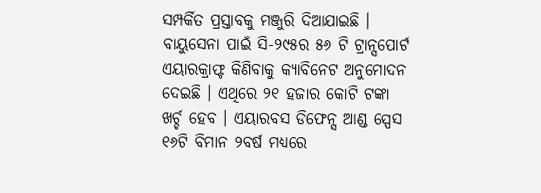ସମ୍ପର୍କିତ ପ୍ରସ୍ତାବକୁ ମଞ୍ଜୁରି ଦିଆଯାଇଛି । ବାୟୁସେନା ପାଇଁ ସି-୨୯୫ର ୫୬ ଟି ଟ୍ରାନ୍ସପୋର୍ଟ ଏୟାରକ୍ରାଫ୍ଟ କିଣିବାକୁ କ୍ୟାବିନେଟ ଅନୁମୋଦନ ଦେଇଛି । ଏଥିରେ ୨୧ ହଜାର କୋଟି ଟଙ୍କା ଖର୍ଚ୍ଚ ହେବ । ଏୟାରବସ ଡିଫେନ୍ସ ଆଣ୍ଡ ସ୍ପେସ ୧୬ଟି ବିମାନ ୨ବର୍ଷ ମଧ୍ୟରେ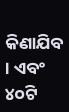କିଣାଯିବ । ଏବଂ ୪୦ଟି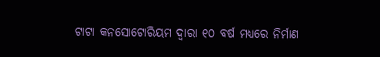ଟାଟା କନସୋଟୋରିୟମ ଦ୍ୱାରା ୧୦ ବର୍ଷ ମଧ୍ୟରେ ନିର୍ମାଣ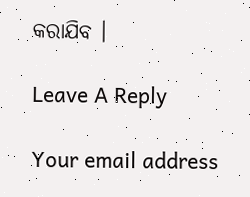କରାଯିବ ।

Leave A Reply

Your email address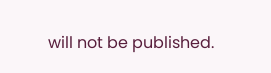will not be published.